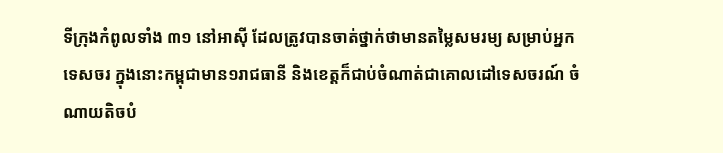ទីក្រុងកំពូលទាំង ៣១ នៅអាស៊ី ដែលត្រូវបានចាត់ថ្នាក់ថាមានតម្លៃសមរម្យ សម្រាប់អ្នកទេសចរ ក្នុងនោះកម្ពុជាមាន១រាជធានី និងខេត្តក៏ជាប់ចំណាត់ជាគោលដៅទេសចរណ៍ ចំណាយតិចបំ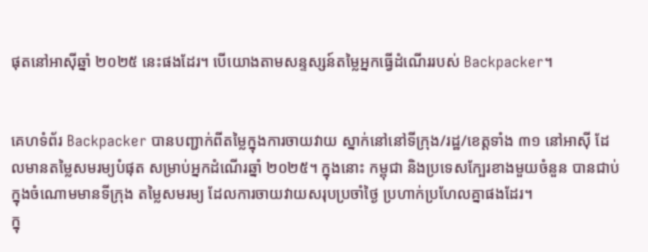ផុតនៅអាស៊ីឆ្នាំ ២០២៥ នេះផងដែរ។ បើយោងតាមសន្ទស្សន៍តម្លៃអ្នកធ្វើដំណើររបស់ Backpacker។


គេហទំព័រ Backpacker បានបញ្ជាក់ពីតម្លៃក្នុងការចាយវាយ ស្នាក់នៅនៅទីក្រុង/រដ្ឋ/ខេត្តទាំង ៣១ នៅអាស៊ី ដែលមានតម្លៃសមរម្យបំផុត សម្រាប់អ្នកដំណើរឆ្នាំ ២០២៥។ ក្នុងនោះ កម្ពុជា និងប្រទេសក្បែរខាងមួយចំនួន បានជាប់ក្នុងចំណោមមានទីក្រុង តម្លៃសមរម្យ ដែលការចាយវាយសរុបប្រចាំថ្ងៃ ប្រហាក់ប្រហែលគ្នាផងដែរ។
ក្នុ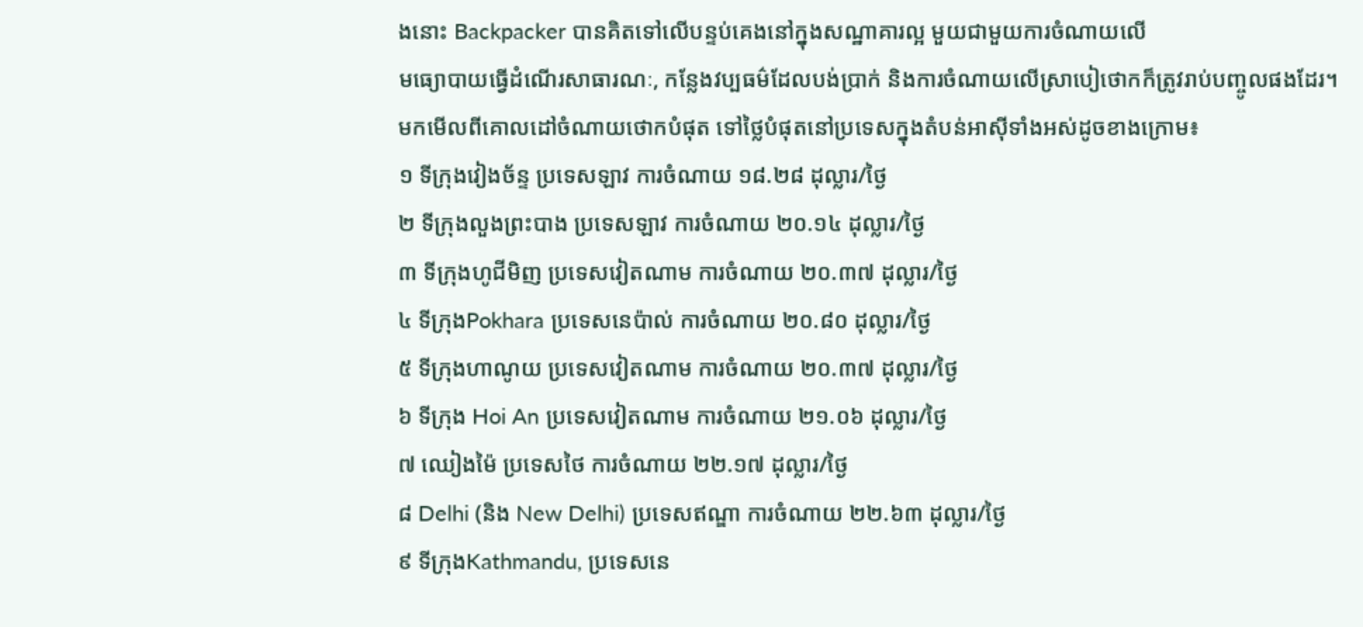ងនោះ Backpacker បានគិតទៅលើបន្ទប់គេងនៅក្នុងសណ្ឋាគារល្អ មួយជាមួយការចំណាយលើ
មធ្យោបាយធ្វើដំណើរសាធារណៈ, កន្លែងវប្បធម៌ដែលបង់ប្រាក់ និងការចំណាយលើស្រាបៀថោកក៏ត្រូវរាប់បញ្ចូលផងដែរ។
មកមើលពីគោលដៅចំណាយថោកបំផុត ទៅថ្លៃបំផុតនៅប្រទេសក្នុងតំបន់អាស៊ីទាំងអស់ដូចខាងក្រោម៖
១ ទីក្រុងវៀងច័ន្ទ ប្រទេសឡាវ ការចំណាយ ១៨.២៨ ដុល្លារ/ថ្ងៃ
២ ទីក្រុងលួងព្រះបាង ប្រទេសឡាវ ការចំណាយ ២០.១៤ ដុល្លារ/ថ្ងៃ
៣ ទីក្រុងហូជីមិញ ប្រទេសវៀតណាម ការចំណាយ ២០.៣៧ ដុល្លារ/ថ្ងៃ
៤ ទីក្រុងPokhara ប្រទេសនេប៉ាល់ ការចំណាយ ២០.៨០ ដុល្លារ/ថ្ងៃ
៥ ទីក្រុងហាណូយ ប្រទេសវៀតណាម ការចំណាយ ២០.៣៧ ដុល្លារ/ថ្ងៃ
៦ ទីក្រុង Hoi An ប្រទេសវៀតណាម ការចំណាយ ២១.០៦ ដុល្លារ/ថ្ងៃ
៧ ឈៀងម៉ៃ ប្រទេសថៃ ការចំណាយ ២២.១៧ ដុល្លារ/ថ្ងៃ
៨ Delhi (និង New Delhi) ប្រទេសឥណ្ឌា ការចំណាយ ២២.៦៣ ដុល្លារ/ថ្ងៃ
៩ ទីក្រុងKathmandu, ប្រទេសនេ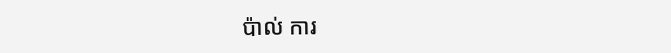ប៉ាល់ ការ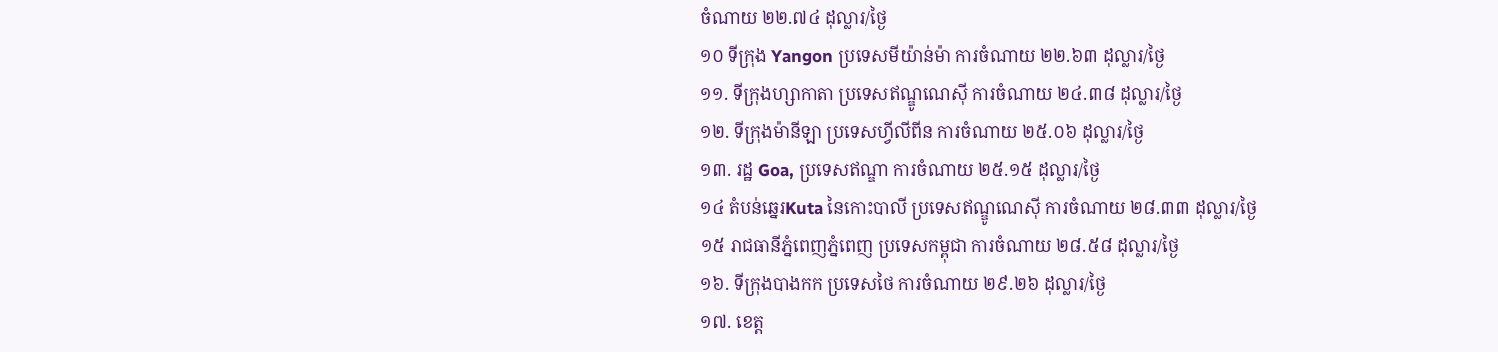ចំណាយ ២២.៧៤ ដុល្លារ/ថ្ងៃ
១០ ទីក្រុង Yangon ប្រទេសមីយ៉ាន់ម៉ា ការចំណាយ ២២.៦៣ ដុល្លារ/ថ្ងៃ
១១. ទីក្រុងហ្សាកាតា ប្រទេសឥណ្ឌូណេស៊ី ការចំណាយ ២៤.៣៨ ដុល្លារ/ថ្ងៃ
១២. ទីក្រុងម៉ានីឡា ប្រទេសហ្វីលីពីន ការចំណាយ ២៥.០៦ ដុល្លារ/ថ្ងៃ
១៣. រដ្ឋ Goa, ប្រទេសឥណ្ឌា ការចំណាយ ២៥.១៥ ដុល្លារ/ថ្ងៃ
១៤ តំបន់ឆ្នេរKuta នៃកោះបាលី ប្រទេសឥណ្ឌូណេស៊ី ការចំណាយ ២៨.៣៣ ដុល្លារ/ថ្ងៃ
១៥ រាជធានីភ្នំពេញភ្នំពេញ ប្រទេសកម្ពុជា ការចំណាយ ២៨.៥៨ ដុល្លារ/ថ្ងៃ
១៦. ទីក្រុងបាងកក ប្រទេសថៃ ការចំណាយ ២៩.២៦ ដុល្លារ/ថ្ងៃ
១៧. ខេត្ត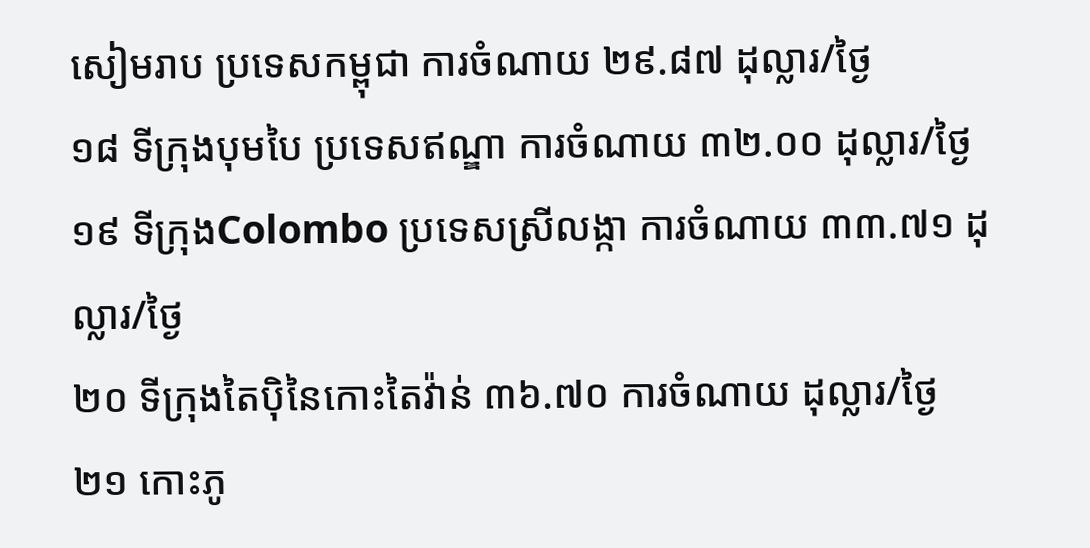សៀមរាប ប្រទេសកម្ពុជា ការចំណាយ ២៩.៨៧ ដុល្លារ/ថ្ងៃ
១៨ ទីក្រុងបុមបៃ ប្រទេសឥណ្ឌា ការចំណាយ ៣២.០០ ដុល្លារ/ថ្ងៃ
១៩ ទីក្រុងColombo ប្រទេសស្រីលង្កា ការចំណាយ ៣៣.៧១ ដុល្លារ/ថ្ងៃ
២០ ទីក្រុងតៃប៉ិនៃកោះតៃវ៉ាន់ ៣៦.៧០ ការចំណាយ ដុល្លារ/ថ្ងៃ
២១ កោះភូ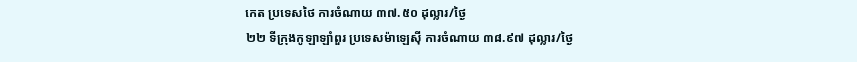កេត ប្រទេសថៃ ការចំណាយ ៣៧.៥០ ដុល្លារ/ថ្ងៃ
២២ ទីក្រុងកូឡាឡាំពួរ ប្រទេសម៉ាឡេស៊ី ការចំណាយ ៣៨.៩៧ ដុល្លារ/ថ្ងៃ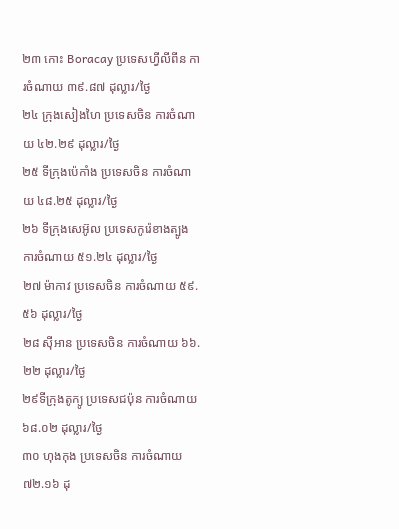២៣ កោះ Boracay ប្រទេសហ្វីលីពីន ការចំណាយ ៣៩.៨៧ ដុល្លារ/ថ្ងៃ
២៤ ក្រុងសៀងហៃ ប្រទេសចិន ការចំណាយ ៤២.២៩ ដុល្លារ/ថ្ងៃ
២៥ ទីក្រុងប៉េកាំង ប្រទេសចិន ការចំណាយ ៤៨.២៥ ដុល្លារ/ថ្ងៃ
២៦ ទីក្រុងសេអ៊ូល ប្រទេសកូរ៉េខាងត្បូង ការចំណាយ ៥១.២៤ ដុល្លារ/ថ្ងៃ
២៧ ម៉ាកាវ ប្រទេសចិន ការចំណាយ ៥៩.៥៦ ដុល្លារ/ថ្ងៃ
២៨ ស៊ីអាន ប្រទេសចិន ការចំណាយ ៦៦.២២ ដុល្លារ/ថ្ងៃ
២៩ទីក្រុងតូក្យូ ប្រទេសជប៉ុន ការចំណាយ ៦៨.០២ ដុល្លារ/ថ្ងៃ
៣០ ហុងកុង ប្រទេសចិន ការចំណាយ ៧២.១៦ ដុ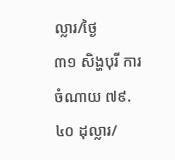ល្លារ/ថ្ងៃ
៣១ សិង្ហបុរី ការចំណាយ ៧៩.៤០ ដុល្លារ/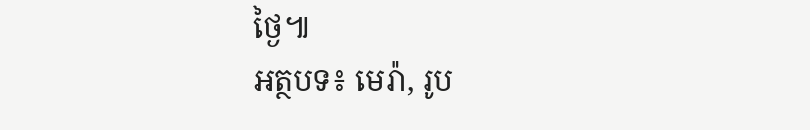ថ្ងៃ៕
អត្ថបទ៖ មេរ៉ា, រូប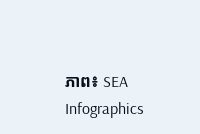ភាព៖ SEA Infographics